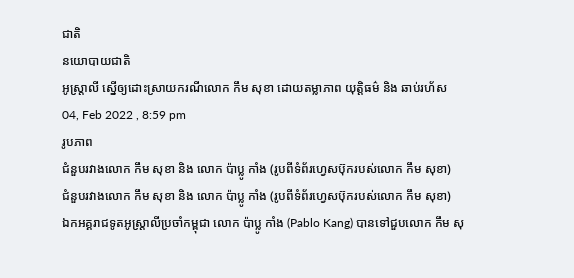ជាតិ
នយោបាយជាតិ
អូស្រ្តាលី ស្នើឲ្យដោះស្រាយករណីលោក កឹម សុខា ដោយតម្លាភាព យុត្តិធម៌ និង ឆាប់រហ័ស
04, Feb 2022 , 8:59 pm
រូបភាព
ជំនួបរវាងលោក កឹម សុខា និង លោក ប៉ាប្លូ កាំង (រូបពីទំព័រហ្វេសប៊ុករបស់លោក កឹម សុខា)
ជំនួបរវាងលោក កឹម សុខា និង លោក ប៉ាប្លូ កាំង (រូបពីទំព័រហ្វេសប៊ុករបស់លោក កឹម សុខា)
ឯកអគ្គរាជទូតអូស្រ្តាលីប្រចាំកម្ពុជា លោក ប៉ាប្លូ កាំង (Pablo Kang) បានទៅជួបលោក កឹម សុ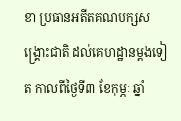ខា ប្រធានអតីតគណបក្សសង្គ្រោះជាតិ ដល់គេហដ្ឋានម្តងទៀត កាលពីថ្ងៃទី៣ ខែកុម្ភៈ ឆ្នាំ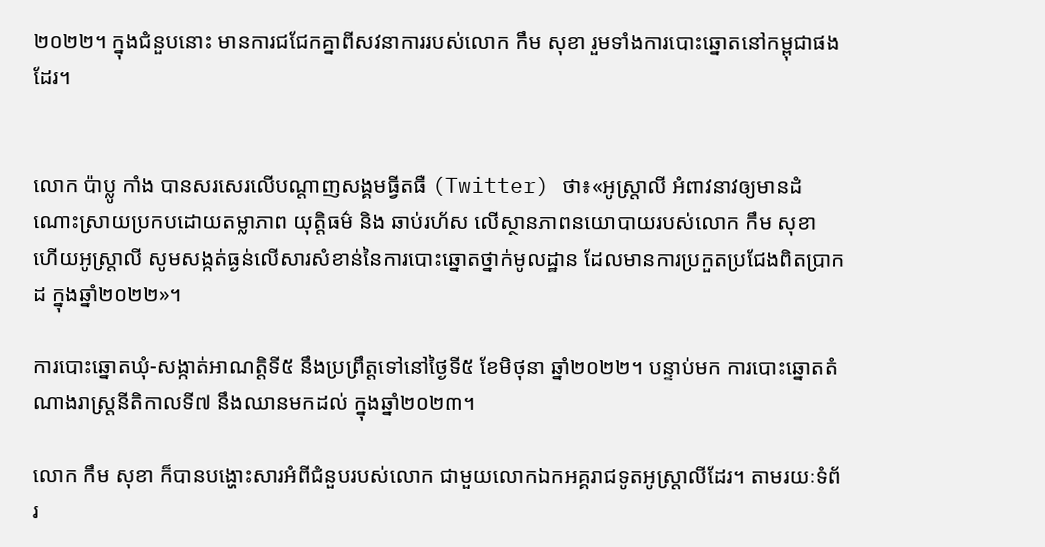២០២២។ ក្នុងជំនួបនោះ មានការជជែកគ្នាពីសវនាការរបស់លោក កឹម សុខា រួមទាំងការបោះឆ្នោតនៅកម្ពុជាផងដែរ។


លោក ប៉ាប្លូ កាំង បានសរសេរលើបណ្តាញសង្គមធ្វីតធឺ (Twitter) ថា៖«អូស្រ្តាលី អំពាវនាវឲ្យមានដំណោះស្រាយប្រកបដោយតម្លាភាព យុត្តិធម៌ និង ឆាប់រហ័ស លើស្ថានភាពនយោបាយរបស់លោក កឹម សុខា ហើយអូស្រ្តាលី សូមសង្កត់ធ្ងន់លើសារសំខាន់នៃការបោះឆ្នោតថ្នាក់មូលដ្ឋាន ដែលមានការប្រកួតប្រជែងពិតប្រាកដ ក្នុងឆ្នាំ២០២២»។

ការបោះឆ្នោតឃុំ-សង្កាត់អាណត្តិទី៥ នឹងប្រព្រឹត្តទៅនៅថ្ងៃទី៥ ខែមិថុនា ឆ្នាំ២០២២។ បន្ទាប់មក ការបោះឆ្នោតតំណាងរាស្រ្តនីតិកាលទី៧ នឹងឈានមកដល់ ក្នុងឆ្នាំ២០២៣។

លោក កឹម សុខា ក៏បានបង្ហោះសារអំពីជំនួបរបស់លោក ជាមួយលោកឯកអគ្គរាជទូតអូស្រ្តាលីដែរ។ តាមរយៈទំព័រ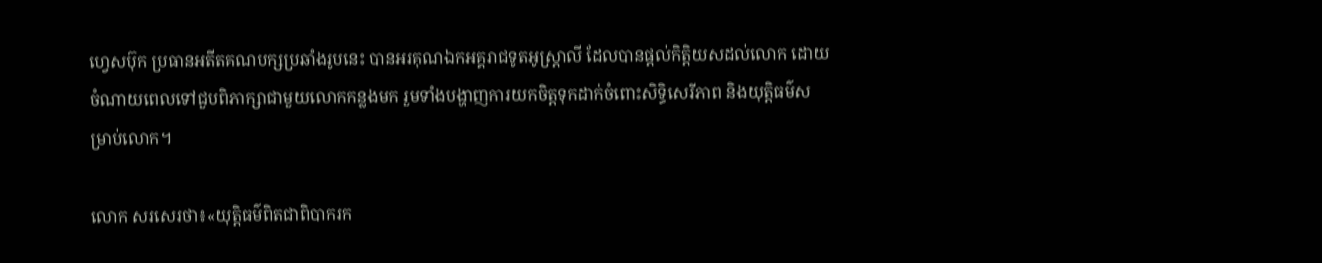ហ្វេសប៊ុក ប្រធានអតីតគណបក្សប្រឆាំងរូបនេះ បានអរគុណឯកអគ្គរាជទូតអូស្រ្តាលី ដែលបានផ្តល់កិត្តិយសដល់លោក ដោយចំណាយពេលទៅជួបពិភាក្សាជាមួយលោកកន្លងមក រួមទាំងបង្ហាញការយកចិត្តទុកដាក់ចំពោះសិទ្ធិសេរីភាព និងយុត្តិធម៌សម្រាប់លោក។

លោក សរសេរថា៖«យុត្តិធម៌ពិតជាពិបាករក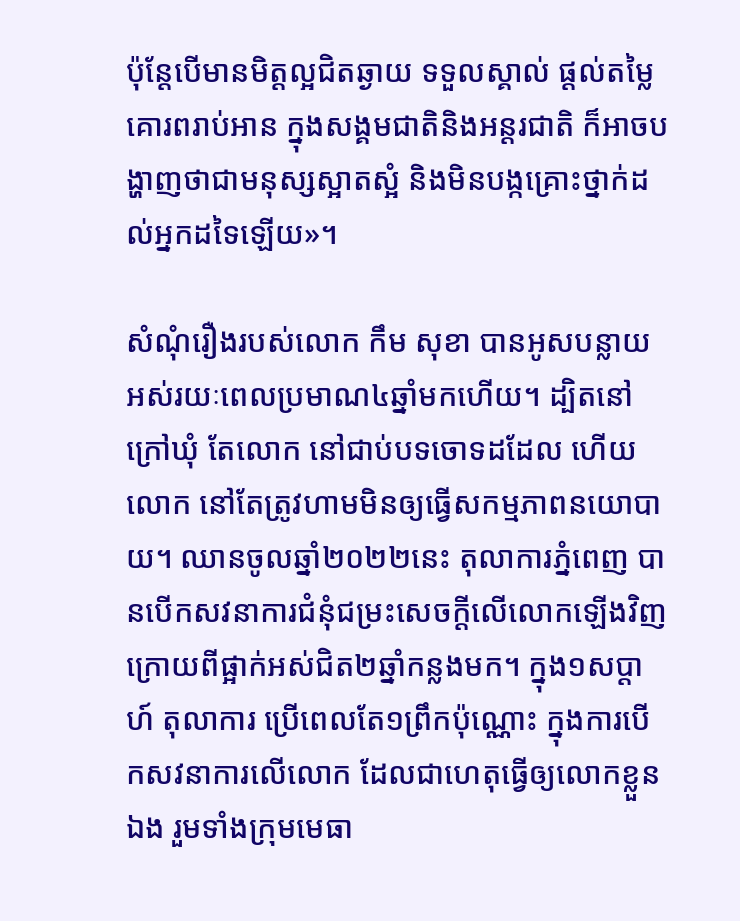ប៉ុន្តែបើមានមិត្តល្អជិតឆ្ងាយ ទទួលស្គាល់ ផ្តល់តម្លៃ គោរពរាប់អាន ក្នុងសង្គមជាតិនិងអន្តរជាតិ ក៏អាចបង្ហាញថាជាមនុស្សស្អាតស្អំ និងមិនបង្កគ្រោះថ្នាក់ដល់អ្នកដទៃឡើយ»។

សំណុំរឿងរបស់លោក កឹម សុខា បានអូសបន្លាយអស់រយៈពេលប្រមាណ៤ឆ្នាំមកហើយ។ ដ្បិតនៅក្រៅឃុំ តែលោក នៅជាប់បទចោទដដែល ហើយលោក នៅតែត្រូវហាមមិនឲ្យធ្វើសកម្មភាពនយោបាយ។ ឈានចូលឆ្នាំ២០២២នេះ តុលាការភ្នំពេញ បានបើកសវនាការជំនុំជម្រះសេចក្តីលើលោកឡើងវិញ ក្រោយពីផ្អាក់អស់ជិត២ឆ្នាំកន្លងមក។ ក្នុង១សប្តាហ៍ តុលាការ ប្រើពេលតែ១ព្រឹកប៉ុណ្ណោះ ក្នុងការបើកសវនាការលើលោក ដែលជាហេតុធ្វើឲ្យលោកខ្លួនឯង រួមទាំងក្រុមមេធា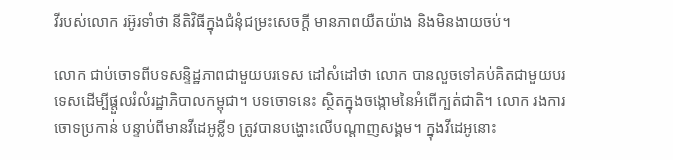វីរបស់លោក រអ៊ូរទាំថា នីតិវិធីក្នុងជំនុំជម្រះសេចក្តី មានភាពយឺតយ៉ាង និងមិនងាយចប់។

លោក ជាប់ចោទពីបទសន្ទិដ្ឋភាពជាមួយបរទេស ដៅសំដៅថា លោក បានលួចទៅគប់គិតជាមួយបរទេសដើម្បីផ្តួលរំលំរដ្ឋាភិបាលកម្ពុជា។ បទចោទនេះ ស្ថិតក្នុងចង្កោមនៃអំពើក្បត់ជាតិ។ លោក រងការចោទប្រកាន់ បន្ទាប់ពីមានវីដេអូខ្លី១ ត្រូវបានបង្ហោះលើបណ្តាញសង្គម។ ក្នុងវីដេអូនោះ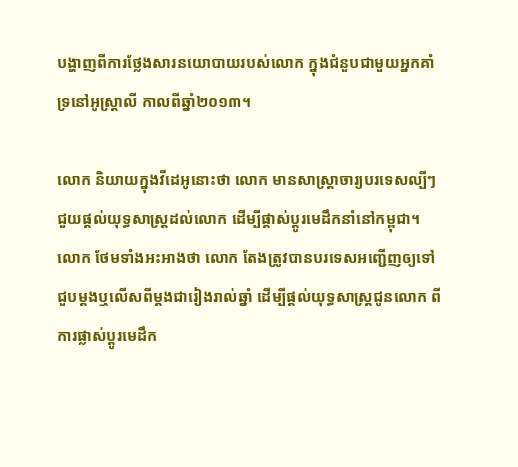បង្ហាញពីការថ្លែងសារនយោបាយរបស់លោក ក្នុងជំនួបជាមួយអ្នកគាំទ្រនៅអូស្រ្តាលី កាលពីឆ្នាំ២០១៣។

លោក និយាយក្នុងវីដេអូនោះថា លោក មានសាស្រ្តាចារ្យបរទេសល្បីៗ ជួយផ្តល់យុទ្ធសាស្រ្តដល់លោក ដើម្បីផ្តាស់ប្តូរមេដឹកនាំនៅកម្ពុជា។ លោក ថែមទាំងអះអាងថា លោក តែងត្រូវបានបរទេសអញ្ជើញឲ្យទៅជួបម្តងឬលើសពីម្តងជារៀងរាល់ឆ្នាំ ដើម្បីផ្តល់យុទ្ធសាស្រ្តជូនលោក ពីការផ្លាស់ប្តូរមេដឹក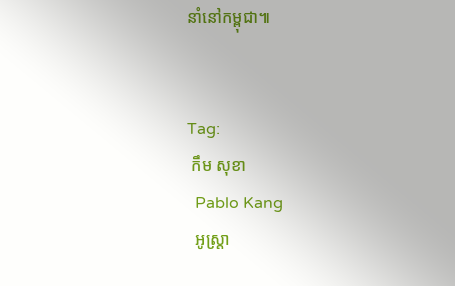នាំនៅកម្ពុជា៕


Tag:
 កឹម សុខា
  Pablo Kang
  អូស្រ្តា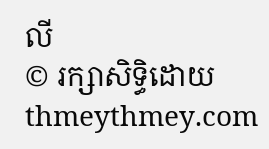លី
© រក្សាសិទ្ធិដោយ thmeythmey.com